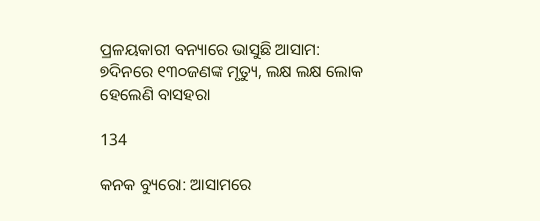ପ୍ରଳୟକାରୀ ବନ୍ୟାରେ ଭାସୁଛି ଆସାମ: ୭ଦିନରେ ୧୩୦ଜଣଙ୍କ ମୃତ୍ୟୁ, ଲକ୍ଷ ଲକ୍ଷ ଲୋକ ହେଲେଣି ବାସହରା

134

କନକ ବ୍ୟୁରୋ: ଆସାମରେ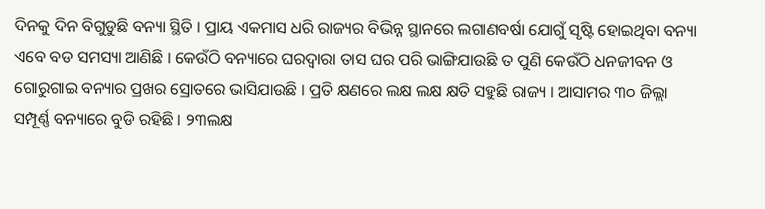ଦିନକୁ ଦିନ ବିଗୁଡୁଛି ବନ୍ୟା ସ୍ଥିତି । ପ୍ରାୟ ଏକମାସ ଧରି ରାଜ୍ୟର ବିଭିନ୍ନ ସ୍ଥାନରେ ଲଗାଣବର୍ଷା ଯୋଗୁଁ ସୃଷ୍ଟି ହୋଇଥିବା ବନ୍ୟା ଏବେ ବଡ ସମସ୍ୟା ଆଣିଛି । କେଉଁଠି ବନ୍ୟାରେ ଘରଦ୍ୱାରା ତାସ ଘର ପରି ଭାଙ୍ଗିଯାଉଛି ତ ପୁଣି କେଉଁଠି ଧନଜୀବନ ଓ ଗୋରୁଗାଇ ବନ୍ୟାର ପ୍ରଖର ସ୍ରୋତରେ ଭାସିଯାଉଛି । ପ୍ରତି କ୍ଷଣରେ ଲକ୍ଷ ଲକ୍ଷ କ୍ଷତି ସହୁଛି ରାଜ୍ୟ । ଆସାମର ୩୦ ଜିଲ୍ଲା ସମ୍ପୂର୍ଣ୍ଣ ବନ୍ୟାରେ ବୁଡି ରହିଛି । ୨୩ଲକ୍ଷ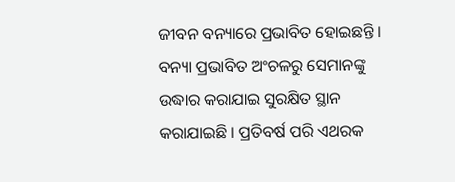ଜୀବନ ବନ୍ୟାରେ ପ୍ରଭାବିତ ହୋଇଛନ୍ତି । ବନ୍ୟା ପ୍ରଭାବିତ ଅଂଚଳରୁ ସେମାନଙ୍କୁ ଉଦ୍ଧାର କରାଯାଇ ସୁରକ୍ଷିତ ସ୍ଥାନ କରାଯାଇଛି । ପ୍ରତିବର୍ଷ ପରି ଏଥରକ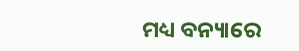ମଧ୍ୟ ବନ୍ୟାରେ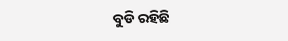ବୁଡି ରହିଛି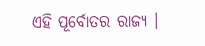ଏହି ପୂର୍ବୋତର ରାଜ୍ୟ ।